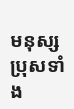មនុស្សប្រុសទាំង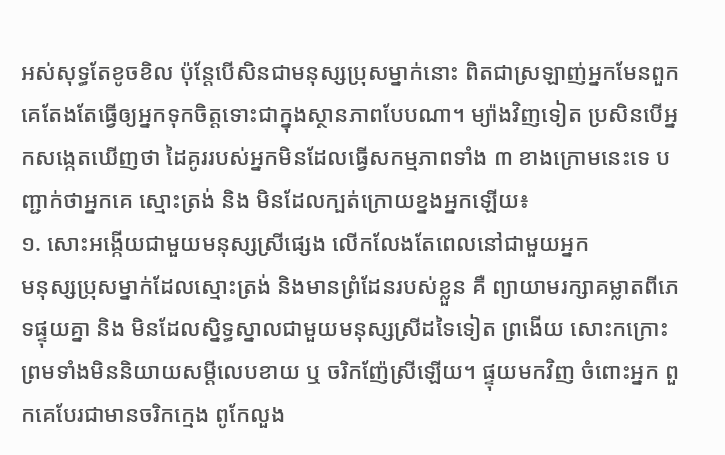អស់សុទ្ធតែខូចខិល ប៉ុន្តែបើសិនជាមនុស្សប្រុសម្នាក់នោះ ពិតជាស្រឡាញ់អ្នកមែនពួកគេតែងតែធ្វើឲ្យអ្នកទុកចិត្តទោះជាក្នុងស្ថានភាពបែបណា។ ម្យ៉ាងវិញទៀត ប្រសិនបើអ្នកសង្កេតឃើញថា ដៃគូររបស់អ្នកមិនដែលធ្វើសកម្មភាពទាំង ៣ ខាងក្រោមនេះទេ បញ្ជាក់ថាអ្នកគេ ស្មោះត្រង់ និង មិនដែលក្បត់ក្រោយខ្នងអ្នកឡើយ៖
១. សោះអង្កើយជាមួយមនុស្សស្រីផ្សេង លើកលែងតែពេលនៅជាមួយអ្នក
មនុស្សប្រុសម្នាក់ដែលស្មោះត្រង់ និងមានព្រំដែនរបស់ខ្លួន គឺ ព្យាយាមរក្សាគម្លាតពីភេទផ្ទុយគ្នា និង មិនដែលស្និទ្ធស្នាលជាមួយមនុស្សស្រីដទៃទៀត ព្រងើយ សោះកក្រោះ ព្រមទាំងមិននិយាយសម្តីលេបខាយ ឬ ចរិកញ៉ែស្រីឡើយ។ ផ្ទុយមកវិញ ចំពោះអ្នក ពួកគេបែរជាមានចរិកក្មេង ពូកែលួង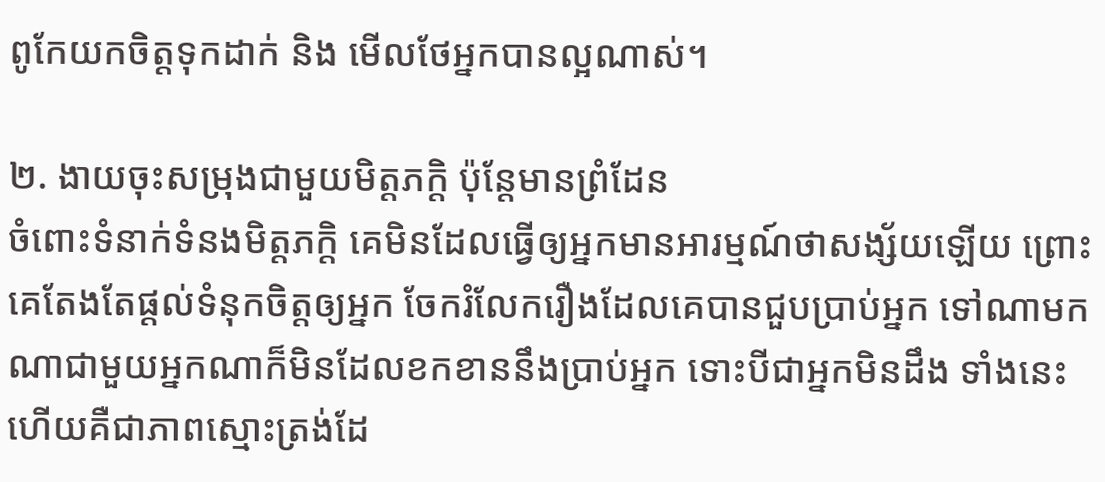ពូកែយកចិត្តទុកដាក់ និង មើលថែអ្នកបានល្អណាស់។

២. ងាយចុះសម្រុងជាមួយមិត្តភក្តិ ប៉ុន្តែមានព្រំដែន
ចំពោះទំនាក់ទំនងមិត្តភក្តិ គេមិនដែលធ្វើឲ្យអ្នកមានអារម្មណ៍ថាសង្ស័យឡើយ ព្រោះគេតែងតែផ្តល់ទំនុកចិត្តឲ្យអ្នក ចែករំលែករឿងដែលគេបានជួបប្រាប់អ្នក ទៅណាមកណាជាមួយអ្នកណាក៏មិនដែលខកខាននឹងប្រាប់អ្នក ទោះបីជាអ្នកមិនដឹង ទាំងនេះហើយគឺជាភាពស្មោះត្រង់ដែ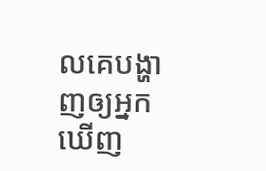លគេបង្ហាញឲ្យអ្នកឃើញ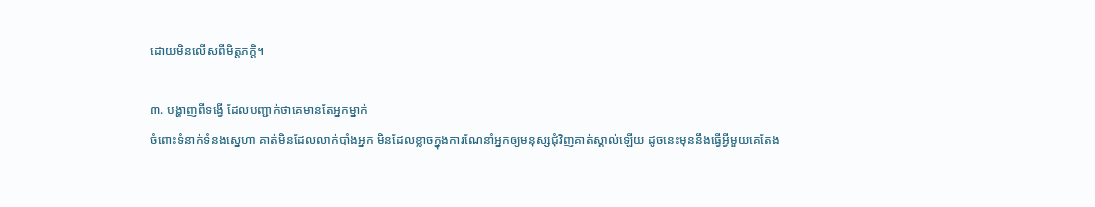ដោយមិនលើសពីមិត្តភក្តិ។

៣. បង្ហាញពីទង្វើ ដែលបញ្ជាក់ថាគេមានតែអ្នកម្នាក់
ចំពោះទំនាក់ទំនងស្នេហា គាត់មិនដែលលាក់បាំងអ្នក មិនដែលខ្លាចក្នុងការណែនាំអ្នកឲ្យមនុស្សជុំវិញគាត់ស្គាល់ឡើយ ដូចនេះមុននឹងធ្វើអ្វីមួយគេតែង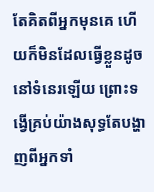តែគិតពីអ្នកមុនគេ ហើយក៏មិនដែលធ្វើខ្លួនដូចនៅទំនេរឡើយ ព្រោះទង្វើគ្រប់យ៉ាងសុទ្ធតែបង្ហាញពីអ្នកទាំ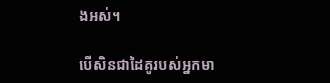ងអស់។

បើសិនជាដៃគូរបស់អ្នកមា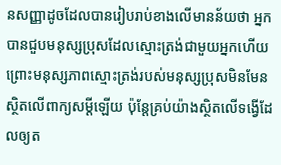នសញ្ញាដូចដែលបានរៀបរាប់ខាងលើមានន័យថា អ្នកបានជួបមនុស្សប្រុសដែលស្មោះត្រង់ជាមួយអ្នកហើយ ព្រោះមនុស្សភាពស្មោះត្រង់របស់មនុស្សប្រុសមិនមែនស្ថិតលើពាក្យសម្តីឡើយ ប៉ុន្តែគ្រប់យ៉ាងស្ថិតលើទង្វើដែលឲ្យត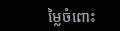ម្លៃចំពោះ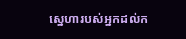ស្នេហារបស់អ្នកដល់ក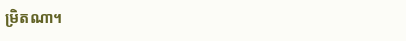ម្រិតណា។